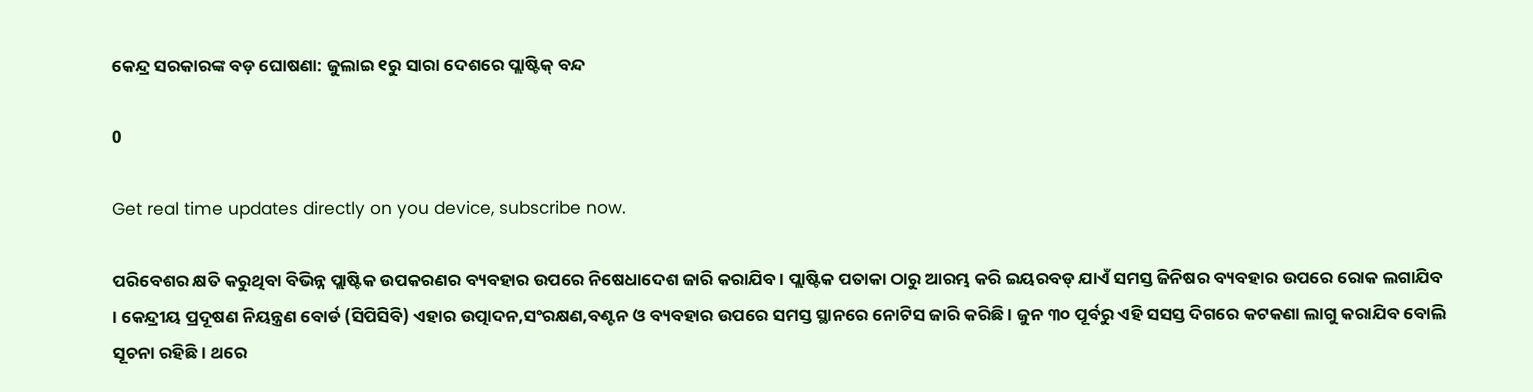କେନ୍ଦ୍ର ସରକାରଙ୍କ ବଡ଼ ଘୋଷଣା: ଜୁଲାଇ ୧ରୁ ସାରା ଦେଶରେ ପ୍ଲାଷ୍ଟିକ୍‌ ବନ୍ଦ

0

Get real time updates directly on you device, subscribe now.

ପରିବେଶର କ୍ଷତି କରୁଥିବା ବିଭିନ୍ନ ପ୍ଲାଷ୍ଟିକ ଉପକରଣର ବ୍ୟବହାର ଉପରେ ନିଷେଧାଦେଶ ଜାରି କରାଯିବ । ପ୍ଲାଷ୍ଟିକ ପତାକା ଠାରୁ ଆରମ୍ଭ କରି ଇୟରବଡ୍‍ ଯାଏଁ ସମସ୍ତ ଜିନିଷର ବ୍ୟବହାର ଉପରେ ରୋକ ଲଗାଯିବ । କେନ୍ଦ୍ରୀୟ ପ୍ରଦୂଷଣ ନିୟନ୍ତ୍ରଣ ବୋର୍ଡ (ସିପିସିବି) ଏହାର ଉତ୍ପାଦନ,ସଂରକ୍ଷଣ,ବଣ୍ଟନ ଓ ବ୍ୟବହାର ଉପରେ ସମସ୍ତ ସ୍ଥାନରେ ନୋଟିସ ଜାରି କରିଛି । ଜୁନ ୩୦ ପୂର୍ବରୁ ଏହି ସସସ୍ତ ଦିଗରେ କଟକଣା ଲାଗୁ କରାଯିବ ବୋଲି ସୂଚନା ରହିଛି । ଥରେ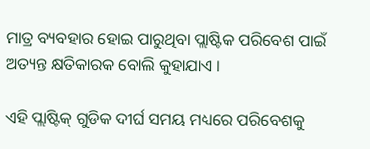ମାତ୍ର ବ୍ୟବହାର ହୋଇ ପାରୁଥିବା ପ୍ଲାଷ୍ଟିକ ପରିବେଶ ପାଇଁ ଅତ୍ୟନ୍ତ କ୍ଷତିକାରକ ବୋଲି କୁହାଯାଏ ।

ଏହି ପ୍ଲାଷ୍ଟିକ୍ ଗୁଡିକ ଦୀର୍ଘ ସମୟ ମଧ୍ୟରେ ପରିବେଶକୁ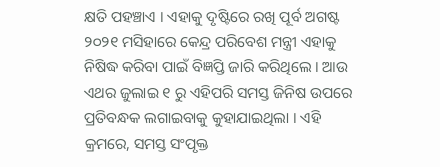କ୍ଷତି ପହଞ୍ଚାଏ । ଏହାକୁ ଦୃଷ୍ଟିରେ ରଖି ପୂର୍ବ ଅଗଷ୍ଟ ୨୦୨୧ ମସିହାରେ କେନ୍ଦ୍ର ପରିବେଶ ମନ୍ତ୍ରୀ ଏହାକୁ ନିଷିଦ୍ଧ କରିବା ପାଇଁ ବିଜ୍ଞପ୍ତି ଜାରି କରିଥିଲେ । ଆଉ ଏଥର ଜୁଲାଇ ୧ ରୁ ଏହିପରି ସମସ୍ତ ଜିନିଷ ଉପରେ ପ୍ରତିବନ୍ଧକ ଲଗାଇବାକୁ କୁହାଯାଇଥିଲା । ଏହି କ୍ରମରେ, ସମସ୍ତ ସଂପୃକ୍ତ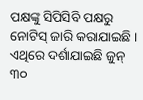ପକ୍ଷଙ୍କୁ ସିପିସିବି ପକ୍ଷରୁ ନୋଟିସ୍ ଜାରି କରାଯାଇଛି । ଏଥିରେ ଦର୍ଶାଯାଇଛି ଜୁନ୍ ୩୦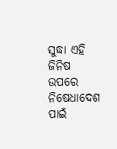ସୁଦ୍ଧା ଏହି ଜିନିଷ ଉପରେ ନିଷେଧାଦେଶ ପାଇଁ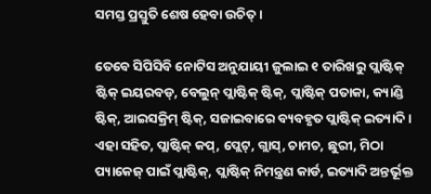ସମସ୍ତ ପ୍ରସ୍ତୁତି ଶେଷ ହେବା ଉଚିତ୍ ।

ତେବେ ସିପିସିବି ନୋଟିସ ଅନୁଯାୟୀ ଜୁଲାଇ ୧ ତାରିଖରୁ ପ୍ଲାଷ୍ଟିକ୍ ଷ୍ଟିକ୍ ଇୟରବଡ୍, ବେଲୁନ୍ ପ୍ଲାଷ୍ଟିକ୍ ଷ୍ଟିକ୍, ପ୍ଲାଷ୍ଟିକ୍ ପତାକା, କ୍ୟାଣ୍ଡି ଷ୍ଟିକ୍, ଆଇସକ୍ରିମ୍ ଷ୍ଟିକ୍, ସଜାଇବାରେ ବ୍ୟବହୃତ ପ୍ଲାଷ୍ଟିକ୍ ଇତ୍ୟାଦି । ଏହା ସହିତ, ପ୍ଲାଷ୍ଟିକ୍ କପ୍, ପ୍ଲେଟ୍, ଗ୍ଲାସ୍, ଚାମଚ, ଛୁରୀ, ମିଠା ପ୍ୟାକେଜ୍ ପାଇଁ ପ୍ଲାଷ୍ଟିକ୍, ପ୍ଲାଷ୍ଟିକ୍ ନିମନ୍ତ୍ରଣ କାର୍ଡ, ଇତ୍ୟାଦି ଅନ୍ତର୍ଭୂକ୍ତ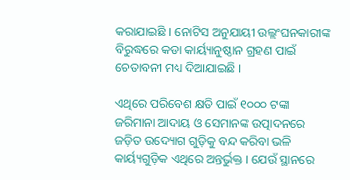କରାଯାଇଛି । ନୋଟିସ ଅନୁଯାୟୀ ଉଲ୍ଲଂଘନକାରୀଙ୍କ ବିରୁଦ୍ଧରେ କଡା କାର୍ୟ୍ୟାନୁଷ୍ଠାନ ଗ୍ରହଣ ପାଇଁ ଚେତାବନୀ ମଧ୍ୟ ଦିଆଯାଇଛି ।

ଏଥିରେ ପରିବେଶ କ୍ଷତି ପାଇଁ ୧୦୦୦ ଟଙ୍କା ଜରିମାନା ଆଦାୟ ଓ ସେମାନଙ୍କ ଉତ୍ପାଦନରେ ଜଡ଼ିତ ଉଦ୍ୟୋଗ ଗୁଡ଼ିକୁ ବନ୍ଦ କରିବା ଭଳି କାର୍ୟ୍ୟଗୁଡ଼ିକ ଏଥିରେ ଅନ୍ତର୍ଭୁକ୍ତ । ଯେଉଁ ସ୍ଥାନରେ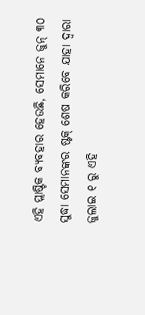ଏହି ପ୍ଲାଷ୍ଟିକ ବ୍ୟବହାର ହେଉଛି, ସେମାନେ ଜୁନ୍ ୩୦ ସୁଦ୍ଧା ସେମାନଙ୍କର ଷ୍ଟକ୍ ଶେଷ କରିବେ ଯାହା ଦ୍ୱାରା ଜୁଲାଇ ୧ ରୁ ଏହି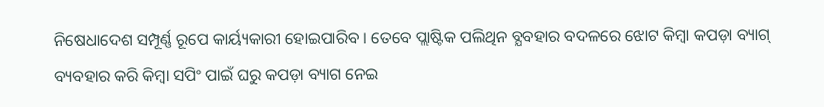ନିଷେଧାଦେଶ ସମ୍ପୂର୍ଣ୍ଣ ରୂପେ କାର୍ୟ୍ୟକାରୀ ହୋଇପାରିବ । ତେବେ ପ୍ଲାଷ୍ଟିକ ପଲିଥିନ ବ୍ଯବହାର ବଦଳରେ ଝୋଟ କିମ୍ବା କପଡ଼ା ବ୍ୟାଗ୍‌ ବ୍ୟବହାର କରି କିମ୍ବା ସପିଂ ପାଇଁ ଘରୁ କପଡ଼ା ବ୍ୟାଗ ନେଇ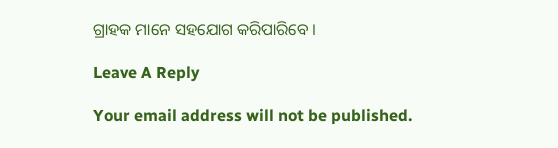ଗ୍ରାହକ ମାନେ ସହଯୋଗ କରିପାରିବେ ।

Leave A Reply

Your email address will not be published.